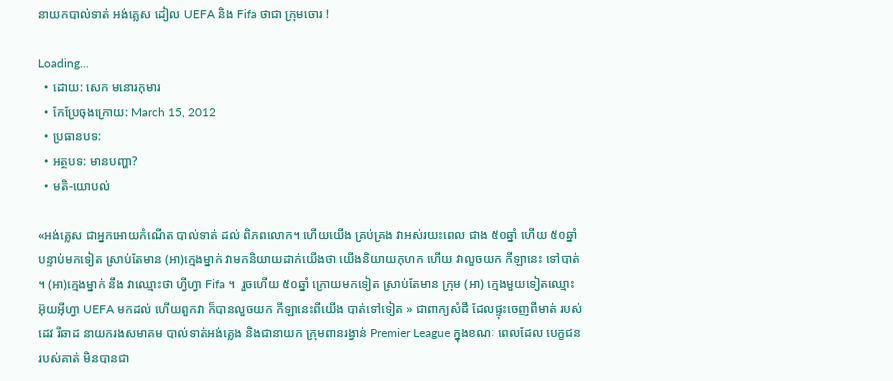នាយកបាល់ទាត់ អង់គ្លេស ដៀល UEFA និង Fifa ថាជា ក្រុមចោរ !

Loading...
  • ដោយ: សេក មនោរកុមារ
  • កែប្រែចុងក្រោយ: March 15, 2012
  • ប្រធានបទ:
  • អត្ថបទ: មានបញ្ហា?
  • មតិ-យោបល់

«អង់គ្លេស ជាអ្នកអោយកំណើត បាល់ទាត់ ដល់ ពិភពលោក។ ហើយយើង គ្រប់គ្រង វាអស់រយះពេល ជាង ៥០ឆ្នាំ ហើយ ៥០ឆ្នាំបន្ទាប់មកទៀត ស្រាប់តែមាន (អា)ក្មេងម្នាក់ វាមកនិយាយដាក់យើងថា យើងនិយាយកុហក ហើយ វាលួចយក កីឡានេះ ទៅបាត់ ។ (អា)ក្មេងម្នាក់ នឹង វាឈ្មោះថា ហ្វីហ្វា Fifa ។  រួចហើយ ៥០ឆ្នាំ ក្រោយមកទៀត ស្រាប់តែមាន ក្រុម (អា) ក្មេងមួយទៀតឈ្មោះ អ៊ុយអ៊ីហ្វា UEFA មកដល់ ហើយពួកវា ក៏បានលួចយក កីឡានេះពីយើង បាត់ទៅទៀត » ជាពាក្យសំដី ដែលផ្ទុះចេញពីមាត់ របស់ ដេវ រីឆាដ នាយករងសមាគម បាល់ទាត់អង់គ្លេង និងជានាយក ក្រុមពានរង្វាន់ Premier League ក្នុងខណៈ ពេលដែល បេក្ខជន របស់គាត់ មិនបានជា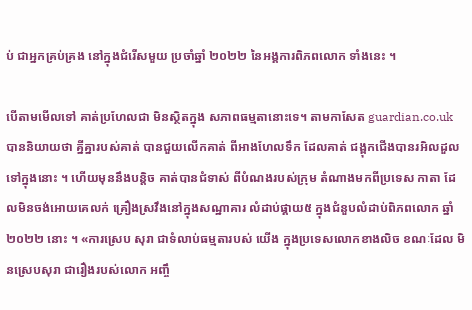ប់ ជាអ្នកគ្រប់គ្រង នៅក្នុងជំរើសមួយ ប្រចាំឆ្នាំ ២០២២ នៃអង្គការពិភពលោក ទាំងនេះ ។

បើតាមមើលទៅ គាត់ប្រហែលជា មិនស្ថិតក្នុង សភាពធម្មតានោះទេ។ តាមកាសែត guardian.co.uk បាននិយាយថា គ្នីគ្នារបស់គាត់ បានជួយលើកគាត់ ពីអាងហែលទឹក ដែលគាត់ ជង្ពុកជើងបានរអិលដួលទៅក្នុងនោះ ។ ហើយមុននឹងបន្តិច គាត់បានជំទាស់ ពីបំណងរបស់ក្រុម តំណាងមកពីប្រទេស កាតា ដែលមិនចង់អោយគេលក់ គ្រឿងស្រវឹងនៅក្នុងសណ្ឋាគារ លំដាប់ផ្គាយ៥ ក្នុងជំនួបលំដាប់ពិភពលោក ឆ្នាំ ២០២២ នោះ ។ «ការស្រេប សុរា ជាទំលាប់ធម្មតារបស់ យើង ក្នុងប្រទេសលោកខាងលិច ខណៈដែល មិនស្រេបសុរា ជារឿងរបស់លោក អញ្ចឹ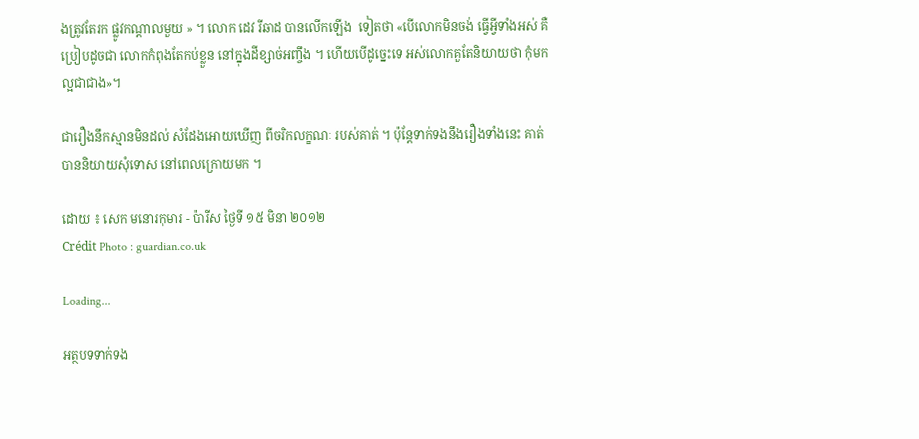ងត្រូវតែរក ផ្លូវកណ្ដាលមួយ » ។ លោក ដេវ រីឆាដ បានលើកឡើង  ទៀតថា «បើលោកមិនចង់ ធ្វើអ្វីទាំងអស់ គឺប្រៀបដូចជា លោកកំពុងតែកប់ខ្លួន នៅក្នុងដីខ្សាច់អញ្ចឹង ។ ហើយបើដូច្នេះទេ អស់លោកគួតែនិយាយថា កុំមក ល្អជាជាង»។

ជារឿងនឹកស្មានមិនដល់ សំដែងអោយឃើញ ពីចរិកលក្ខណៈ របស់គាត់ ។ ប៉ុន្តែទាក់ទងនឹងរឿងទាំងនេះ គាត់ បាននិយាយសុំទោស នៅពេលក្រោយមក ។

ដោយ ៖ សេក មនោរកុមារ - ប៉ារីស ថ្ងៃទី ១៥ មិនា ២០១២
Crédit Photo : guardian.co.uk

Loading...

អត្ថបទទាក់ទង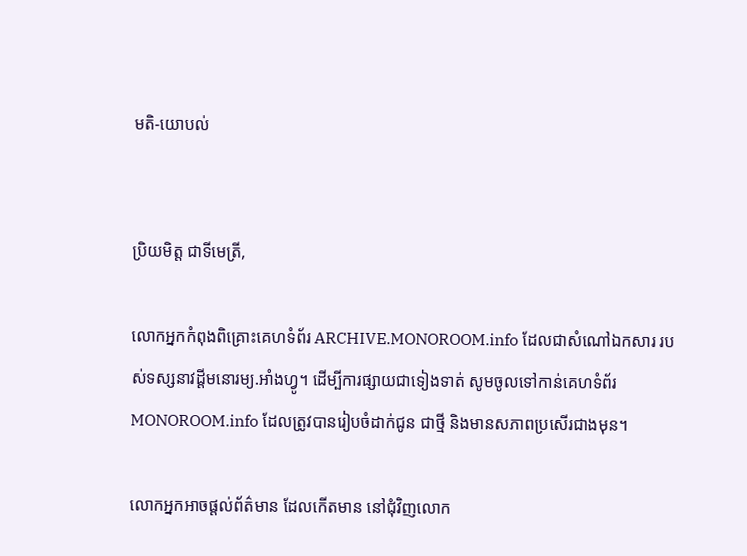មតិ-យោបល់


ប្រិយមិត្ត ជាទីមេត្រី,

លោកអ្នកកំពុងពិគ្រោះគេហទំព័រ ARCHIVE.MONOROOM.info ដែលជាសំណៅឯកសារ របស់ទស្សនាវដ្ដីមនោរម្យ.អាំងហ្វូ។ ដើម្បីការផ្សាយជាទៀងទាត់ សូមចូលទៅកាន់គេហទំព័រ MONOROOM.info ដែលត្រូវបានរៀបចំដាក់ជូន ជាថ្មី និងមានសភាពប្រសើរជាងមុន។

លោកអ្នកអាចផ្ដល់ព័ត៌មាន ដែលកើតមាន នៅជុំវិញលោក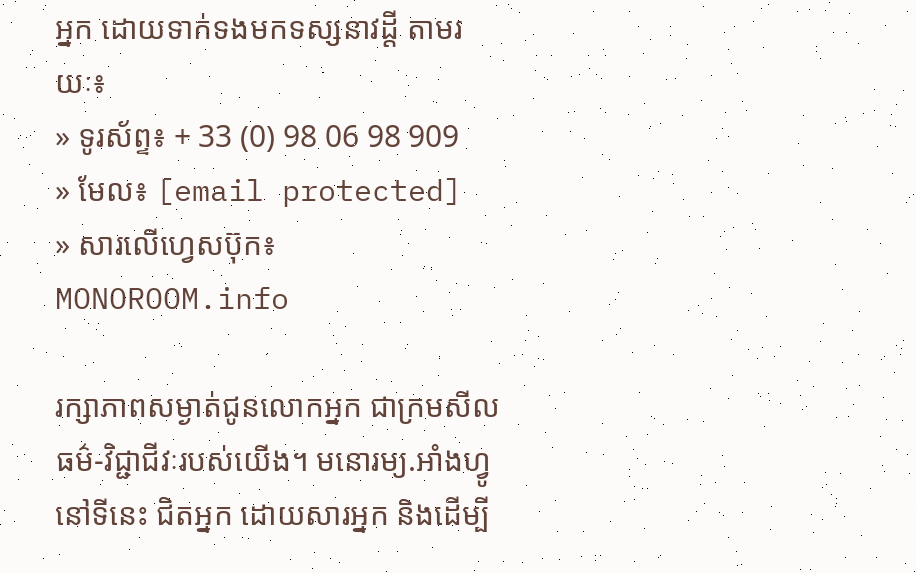អ្នក ដោយទាក់ទងមកទស្សនាវដ្ដី តាមរយៈ៖
» ទូរស័ព្ទ៖ + 33 (0) 98 06 98 909
» មែល៖ [email protected]
» សារលើហ្វេសប៊ុក៖ MONOROOM.info

រក្សាភាពសម្ងាត់ជូនលោកអ្នក ជាក្រមសីលធម៌-វិជ្ជាជីវៈរបស់យើង។ មនោរម្យ.អាំងហ្វូ នៅទីនេះ ជិតអ្នក ដោយសារអ្នក និងដើម្បី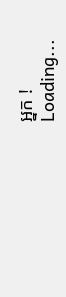អ្នក !
Loading...